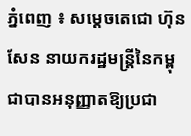ភ្នំពេញ ៖ សម្តេចតេជោ ហ៊ុន សែន នាយករដ្ឋមន្រ្តីនៃកម្ពុជាបានអនុញ្ញាតឱ្យប្រជា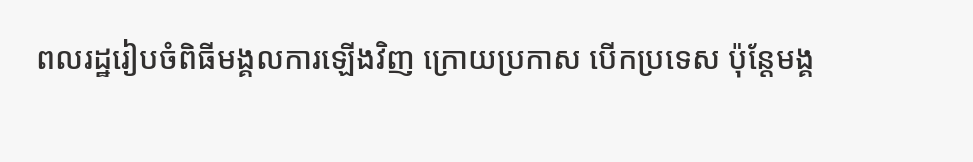ពលរដ្ឋរៀបចំពិធីមង្គលការឡើងវិញ ក្រោយប្រកាស បើកប្រទេស ប៉ុន្តែមង្គ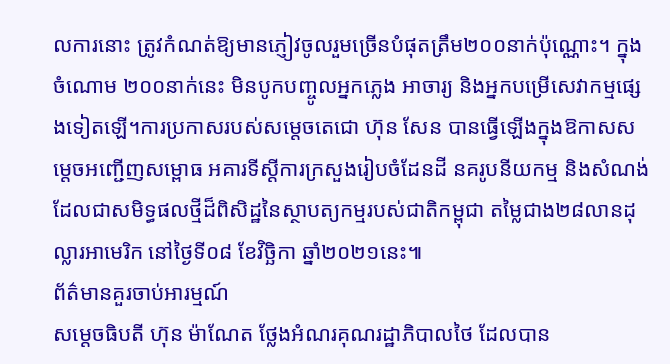លការនោះ ត្រូវកំណត់ឱ្យមានភ្ញៀវចូលរួមច្រើនបំផុតត្រឹម២០០នាក់ប៉ុណ្ណោះ។ ក្នុងចំណោម ២០០នាក់នេះ មិនបូកបញ្ចូលអ្នកភ្លេង អាចារ្យ និងអ្នកបម្រើសេវាកម្មផ្សេងទៀតឡើ។ការប្រកាសរបស់សម្តេចតេជោ ហ៊ុន សែន បានធ្វើឡើងក្នុងឱកាសសម្តេចអញ្ជើញសម្ពោធ អគារទីស្តីការក្រសួងរៀបចំដែនដី នគរូបនីយកម្ម និងសំណង់ ដែលជាសមិទ្ធផលថ្មីដ៏ពិសិដ្ឋនៃស្ថាបត្យកម្មរបស់ជាតិកម្ពុជា តម្លៃជាង២៨លានដុល្លារអាមេរិក នៅថ្ងៃទី០៨ ខែវិច្ឆិកា ឆ្នាំ២០២១នេះ៕
ព័ត៌មានគួរចាប់អារម្មណ៍
សម្ដេចធិបតី ហ៊ុន ម៉ាណែត ថ្លែងអំណរគុណរដ្ឋាភិបាលថៃ ដែលបាន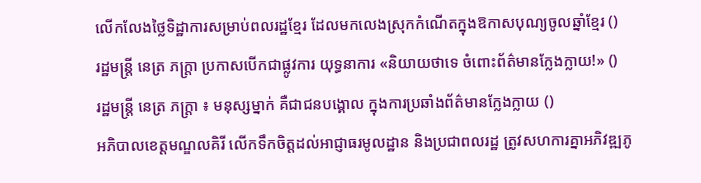លើកលែងថ្លៃទិដ្ឋាការសម្រាប់ពលរដ្ឋខ្មែរ ដែលមកលេងស្រុកកំណើតក្នុងឱកាសបុណ្យចូលឆ្នាំខ្មែរ ()
រដ្ឋមន្ត្រី នេត្រ ភក្ត្រា ប្រកាសបើកជាផ្លូវការ យុទ្ធនាការ «និយាយថាទេ ចំពោះព័ត៌មានក្លែងក្លាយ!» ()
រដ្ឋមន្ត្រី នេត្រ ភក្ត្រា ៖ មនុស្សម្នាក់ គឺជាជនបង្គោល ក្នុងការប្រឆាំងព័ត៌មានក្លែងក្លាយ ()
អភិបាលខេត្តមណ្ឌលគិរី លើកទឹកចិត្តដល់អាជ្ញាធរមូលដ្ឋាន និងប្រជាពលរដ្ឋ ត្រូវសហការគ្នាអភិវឌ្ឍភូ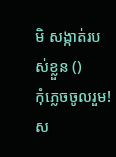មិ សង្កាត់របស់ខ្លួន ()
កុំភ្លេចចូលរួម! ស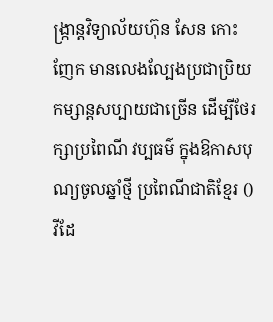ង្ក្រាន្តវិទ្យាល័យហ៊ុន សែន កោះញែក មានលេងល្បែងប្រជាប្រិយកម្សាន្តសប្បាយជាច្រើន ដើម្បីថែរក្សាប្រពៃណី វប្បធម៌ ក្នុងឱកាសបុណ្យចូលឆ្នាំថ្មី ប្រពៃណីជាតិខ្មែរ ()
វីដែ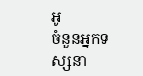អូ
ចំនួនអ្នកទស្សនា